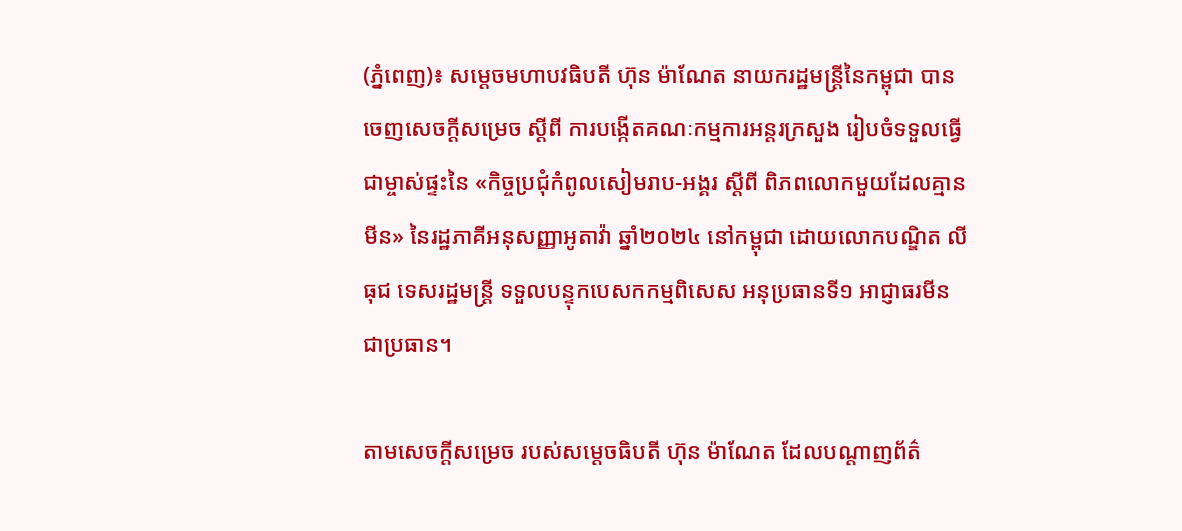(ភ្នំពេញ)៖ សម្ដេចមហាបវធិបតី ហ៊ុន ម៉ាណែត នាយករដ្ឋមន្ដ្រីនៃកម្ពុជា បានចេញសេចក្ដីសម្រេច ស្ដីពី ការបង្កើតគណៈកម្មការអន្ដរក្រសួង រៀបចំទទួលធ្វើជាម្ចាស់ផ្ទះនៃ «កិច្ចប្រជុំកំពូលសៀមរាប-អង្គរ ស្ដីពី ពិភពលោកមួយដែលគ្មានមីន» នៃរដ្ឋភាគីអនុសញ្ញាអូតាវ៉ា ឆ្នាំ២០២៤ នៅកម្ពុជា ដោយលោកបណ្ឌិត លី ធុជ ទេសរដ្ឋមន្ដ្រី ទទួលបន្ទុកបេសកកម្មពិសេស អនុប្រធានទី១ អាជ្ញាធរមីន ជាប្រធាន។

តាមសេចក្ដីសម្រេច របស់សម្ដេចធិបតី ហ៊ុន ម៉ាណែត ដែលបណ្ដាញព័ត៌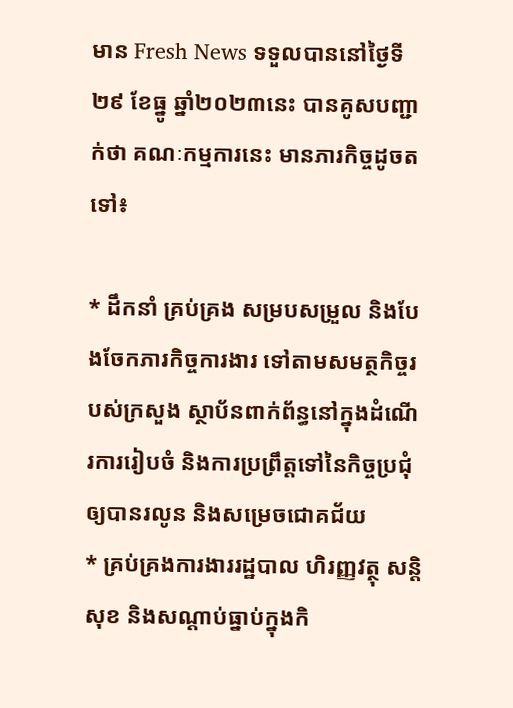មាន Fresh News ទទួលបាននៅថ្ងៃទី២៩ ខែធ្នូ ឆ្នាំ២០២៣នេះ បានគូសបញ្ជាក់ថា គណៈកម្មការនេះ មានភារកិច្ចដូចតទៅ៖

* ដឹកនាំ គ្រប់គ្រង សម្របសម្រួល និងបែងចែកភារកិច្ចការងារ ទៅតាមសមត្ថកិច្ចរបស់ក្រសួង ស្ថាប័នពាក់ព័ន្ធនៅក្នុងដំណើរការរៀបចំ និងការប្រព្រឹត្តទៅនៃកិច្ចប្រជុំឲ្យបានរលូន និងសម្រេចជោគជ័យ
* គ្រប់គ្រងការងាររដ្ឋបាល ហិរញ្ញវត្ថុ សន្តិសុខ និងសណ្តាប់ធ្នាប់ក្នុងកិ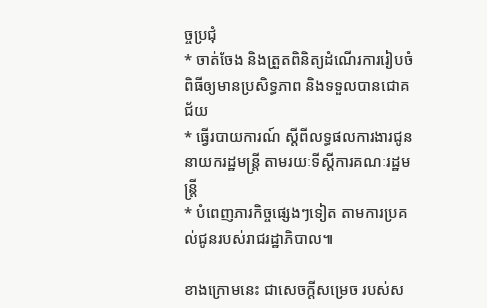ច្ចប្រជុំ
* ចាត់ចែង និងត្រួតពិនិត្យដំណើរការរៀបចំពិធីឲ្យមានប្រសិទ្ធភាព និងទទួលបានជោគជ័យ
* ធ្វើរបាយការណ៍ ស្តីពីលទ្ធផលការងារជូននាយករដ្ឋមន្ត្រី តាមរយៈទីស្តីការគណៈរដ្ឋមន្តី្រ
* បំពេញភារកិច្ចផ្សេងៗទៀត តាមការប្រគល់ជូនរបស់រាជរដ្ឋាភិបាល៕

ខាងក្រោមនេះ ជាសេចក្ដីសម្រេច របស់ស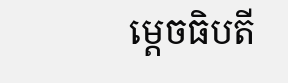ម្ដេចធិបតី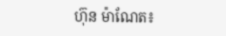ហ៊ុន ម៉ាណែត៖